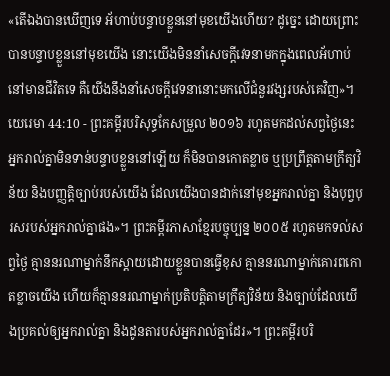«តើឯងបានឃើញទេ អ័ហាប់បន្ទាបខ្លួននៅមុខយើងហើយ? ដូច្នេះ ដោយព្រោះបានបន្ទាបខ្លួននៅមុខយើង នោះយើងមិននាំសេចក្ដីវេទនាមកក្នុងពេលអ័ហាប់នៅមានជីវិតទេ គឺយើងនឹងនាំសេចក្ដីវេទនានោះមកលើជំនួរវង្សរបស់គេវិញ»។
យេរេមា 44:10 - ព្រះគម្ពីរបរិសុទ្ធកែសម្រួល ២០១៦ រហូតមកដល់សព្វថ្ងៃនេះ អ្នករាល់គ្នាមិនទាន់បន្ទាបខ្លួននៅឡើយ ក៏មិនបានកោតខ្លាច ឬប្រព្រឹត្តតាមក្រឹត្យវិន័យ និងបញ្ញត្តិច្បាប់របស់យើង ដែលយើងបានដាក់នៅមុខអ្នករាល់គ្នា និងបុព្វបុរសរបស់អ្នករាល់គ្នាផង»។ ព្រះគម្ពីរភាសាខ្មែរបច្ចុប្បន្ន ២០០៥ រហូតមកទល់សព្វថ្ងៃ គ្មាននរណាម្នាក់នឹកស្ដាយដោយខ្លួនបានធ្វើខុស គ្មាននរណាម្នាក់គោរពកោតខ្លាចយើង ហើយក៏គ្មាននរណាម្នាក់ប្រតិបត្តិតាមក្រឹត្យវិន័យ និងច្បាប់ដែលយើងប្រគល់ឲ្យអ្នករាល់គ្នា និងដូនតារបស់អ្នករាល់គ្នាដែរ»។ ព្រះគម្ពីរបរិ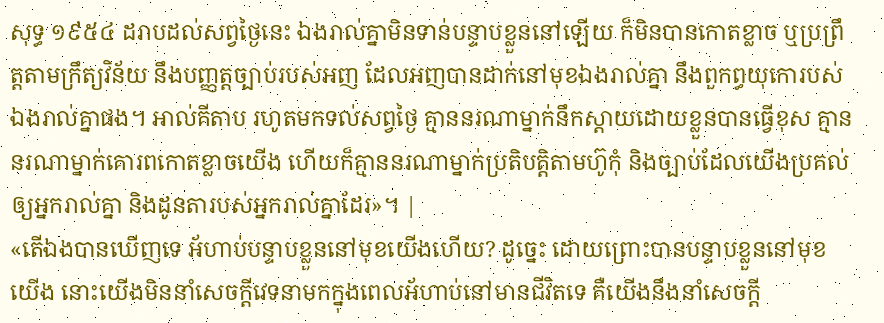សុទ្ធ ១៩៥៤ ដរាបដល់សព្វថ្ងៃនេះ ឯងរាល់គ្នាមិនទាន់បន្ទាបខ្លួននៅឡើយ ក៏មិនបានកោតខ្លាច ឬប្រព្រឹត្តតាមក្រឹត្យវិន័យ នឹងបញ្ញត្តច្បាប់របស់អញ ដែលអញបានដាក់នៅមុខឯងរាល់គ្នា នឹងពួកព្ធយុកោរបស់ឯងរាល់គ្នាផង។ អាល់គីតាប រហូតមកទល់សព្វថ្ងៃ គ្មាននរណាម្នាក់នឹកស្ដាយដោយខ្លួនបានធ្វើខុស គ្មាននរណាម្នាក់គោរពកោតខ្លាចយើង ហើយក៏គ្មាននរណាម្នាក់ប្រតិបត្តិតាមហ៊ូកុំ និងច្បាប់ដែលយើងប្រគល់ឲ្យអ្នករាល់គ្នា និងដូនតារបស់អ្នករាល់គ្នាដែរ»។ |
«តើឯងបានឃើញទេ អ័ហាប់បន្ទាបខ្លួននៅមុខយើងហើយ? ដូច្នេះ ដោយព្រោះបានបន្ទាបខ្លួននៅមុខយើង នោះយើងមិននាំសេចក្ដីវេទនាមកក្នុងពេលអ័ហាប់នៅមានជីវិតទេ គឺយើងនឹងនាំសេចក្ដី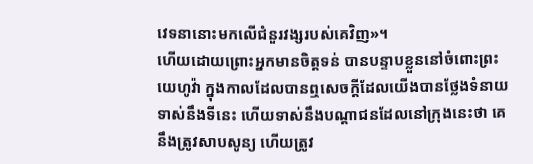វេទនានោះមកលើជំនួរវង្សរបស់គេវិញ»។
ហើយដោយព្រោះអ្នកមានចិត្តទន់ បានបន្ទាបខ្លួននៅចំពោះព្រះយេហូវ៉ា ក្នុងកាលដែលបានឮសេចក្ដីដែលយើងបានថ្លែងទំនាយទាស់នឹងទីនេះ ហើយទាស់នឹងបណ្ដាជនដែលនៅក្រុងនេះថា គេនឹងត្រូវសាបសូន្យ ហើយត្រូវ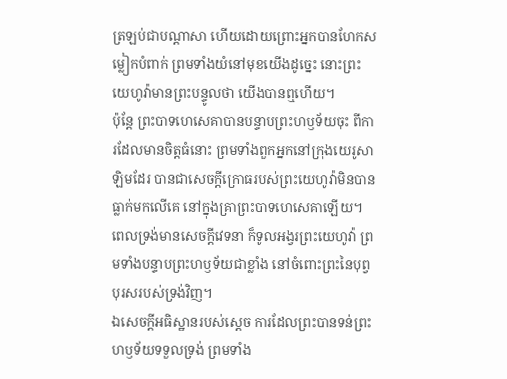ត្រឡប់ជាបណ្ដាសា ហើយដោយព្រោះអ្នកបានហែកសម្លៀកបំពាក់ ព្រមទាំងយំនៅមុខយើងដូច្នេះ នោះព្រះយេហូវ៉ាមានព្រះបន្ទូលថា យើងបានឮហើយ។
ប៉ុន្តែ ព្រះបាទហេសេគាបានបន្ទាបព្រះហឫទ័យចុះ ពីការដែលមានចិត្តធំនោះ ព្រមទាំងពួកអ្នកនៅក្រុងយេរូសាឡិមដែរ បានជាសេចក្ដីក្រោធរបស់ព្រះយេហូវ៉ាមិនបានធ្លាក់មកលើគេ នៅក្នុងគ្រាព្រះបាទហេសេគាឡើយ។
ពេលទ្រង់មានសេចក្ដីវេទនា ក៏ទូលអង្វរព្រះយេហូវ៉ា ព្រមទាំងបន្ទាបព្រះហឫទ័យជាខ្លាំង នៅចំពោះព្រះនៃបុព្វបុរសរបស់ទ្រង់វិញ។
ឯសេចក្ដីអធិស្ឋានរបស់ស្ដេច ការដែលព្រះបានទន់ព្រះហឫទ័យទទួលទ្រង់ ព្រមទាំង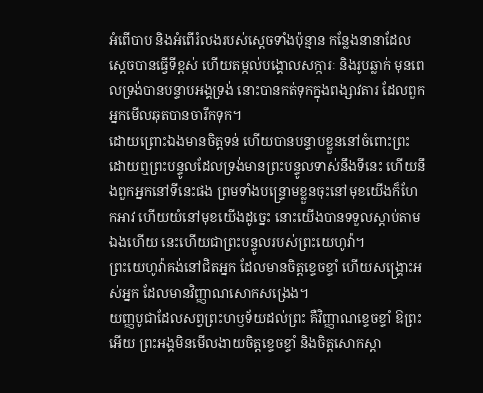អំពើបាប និងអំពើរំលងរបស់ស្ដេចទាំងប៉ុន្មាន កន្លែងនានាដែលស្ដេចបានធ្វើទីខ្ពស់ ហើយតម្កល់បង្គោលសក្ការៈ និងរូបឆ្លាក់ មុនពេលទ្រង់បានបន្ទាបអង្គទ្រង់ នោះបានកត់ទុកក្នុងពង្សាវតារ ដែលពួកអ្នកមើលឆុតបានចារឹកទុក។
ដោយព្រោះឯងមានចិត្តទន់ ហើយបានបន្ទាបខ្លួននៅចំពោះព្រះ ដោយឮព្រះបន្ទូលដែលទ្រង់មានព្រះបន្ទូលទាស់នឹងទីនេះ ហើយនឹងពួកអ្នកនៅទីនេះផង ព្រមទាំងបន្ទ្រោមខ្លួនចុះនៅមុខយើងក៏ហែកអាវ ហើយយំនៅមុខយើងដូច្នេះ នោះយើងបានទទួលស្តាប់តាមឯងហើយ នេះហើយជាព្រះបន្ទូលរបស់ព្រះយេហូវ៉ា។
ព្រះយេហូវ៉ាគង់នៅជិតអ្នក ដែលមានចិត្តខ្ទេចខ្ទាំ ហើយសង្គ្រោះអស់អ្នក ដែលមានវិញ្ញាណសោកសង្រេង។
យញ្ញបូជាដែលសព្វព្រះហឫទ័យដល់ព្រះ គឺវិញ្ញាណខ្ទេចខ្ទាំ ឱព្រះអើយ ព្រះអង្គមិនមើលងាយចិត្តខ្ទេចខ្ទាំ និងចិត្តសោកស្ដា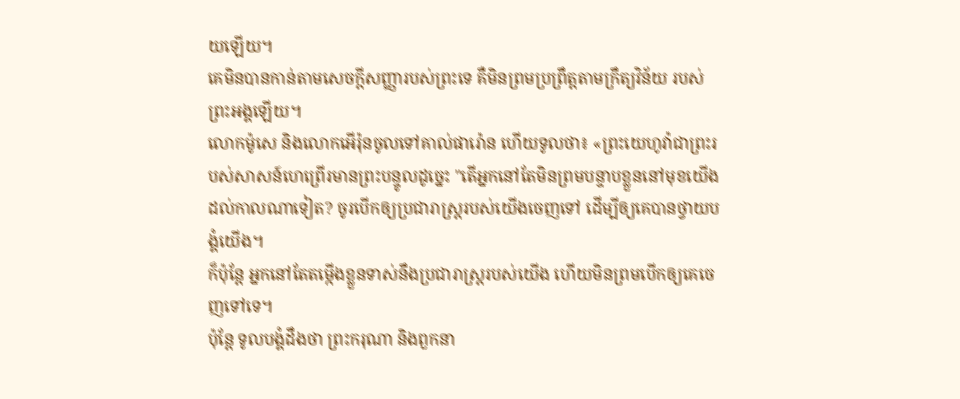យឡើយ។
គេមិនបានកាន់តាមសេចក្ដីសញ្ញារបស់ព្រះទេ គឺមិនព្រមប្រព្រឹត្តតាមក្រឹត្យវិន័យ របស់ព្រះអង្គឡើយ។
លោកម៉ូសេ និងលោកអើរ៉ុនចូលទៅគាល់ផារ៉ោន ហើយទូលថា៖ «ព្រះយេហូវ៉ាជាព្រះរបស់សាសន៍ហេព្រើរមានព្រះបន្ទូលដូច្នេះ "តើអ្នកនៅតែមិនព្រមបន្ទាបខ្លួននៅមុខយើងដល់កាលណាទៀត? ចូរបើកឲ្យប្រជារាស្ត្ររបស់យើងចេញទៅ ដើម្បីឲ្យគេបានថ្វាយបង្គំយើង។
ក៏ប៉ុន្ដែ អ្នកនៅតែតម្កើងខ្លួនទាស់នឹងប្រជារាស្ត្ររបស់យើង ហើយមិនព្រមបើកឲ្យគេចេញទៅទេ។
ប៉ុន្តែ ទូលបង្គំដឹងថា ព្រះករុណា និងពួកនា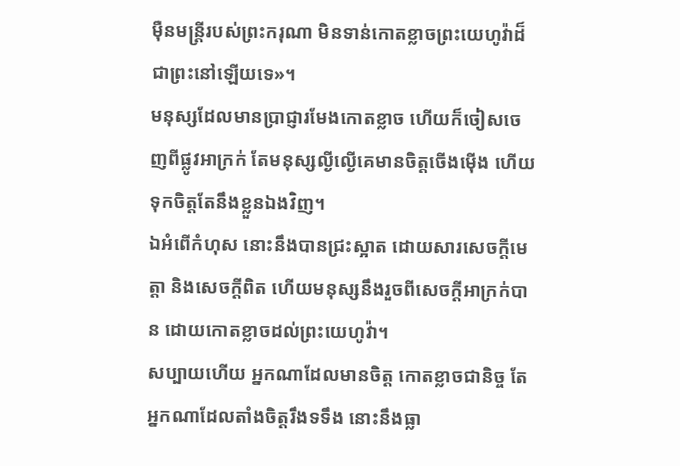ម៉ឺនមន្ត្រីរបស់ព្រះករុណា មិនទាន់កោតខ្លាចព្រះយេហូវ៉ាដ៏ជាព្រះនៅឡើយទេ»។
មនុស្សដែលមានប្រាជ្ញារមែងកោតខ្លាច ហើយក៏ចៀសចេញពីផ្លូវអាក្រក់ តែមនុស្សល្ងីល្ងើគេមានចិត្តចើងម៉ើង ហើយទុកចិត្តតែនឹងខ្លួនឯងវិញ។
ឯអំពើកំហុស នោះនឹងបានជ្រះស្អាត ដោយសារសេចក្ដីមេត្តា និងសេចក្ដីពិត ហើយមនុស្សនឹងរួចពីសេចក្ដីអាក្រក់បាន ដោយកោតខ្លាចដល់ព្រះយេហូវ៉ា។
សប្បាយហើយ អ្នកណាដែលមានចិត្ត កោតខ្លាចជានិច្ច តែអ្នកណាដែលតាំងចិត្តរឹងទទឹង នោះនឹងធ្លា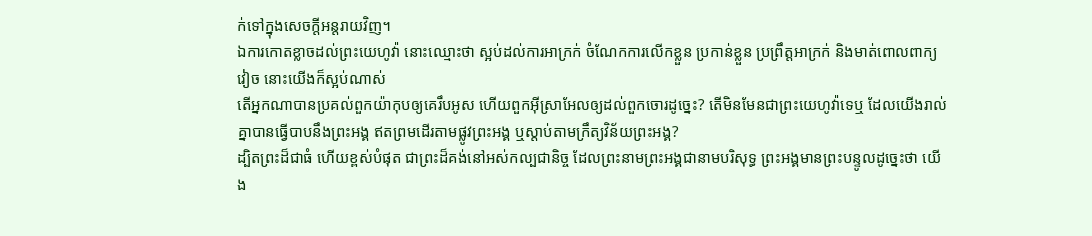ក់ទៅក្នុងសេចក្ដីអន្តរាយវិញ។
ឯការកោតខ្លាចដល់ព្រះយេហូវ៉ា នោះឈ្មោះថា ស្អប់ដល់ការអាក្រក់ ចំណែកការលើកខ្លួន ប្រកាន់ខ្លួន ប្រព្រឹត្តអាក្រក់ និងមាត់ពោលពាក្យវៀច នោះយើងក៏ស្អប់ណាស់
តើអ្នកណាបានប្រគល់ពួកយ៉ាកុបឲ្យគេរឹបអូស ហើយពួកអ៊ីស្រាអែលឲ្យដល់ពួកចោរដូច្នេះ? តើមិនមែនជាព្រះយេហូវ៉ាទេឬ ដែលយើងរាល់គ្នាបានធ្វើបាបនឹងព្រះអង្គ ឥតព្រមដើរតាមផ្លូវព្រះអង្គ ឬស្តាប់តាមក្រឹត្យវិន័យព្រះអង្គ?
ដ្បិតព្រះដ៏ជាធំ ហើយខ្ពស់បំផុត ជាព្រះដ៏គង់នៅអស់កល្បជានិច្ច ដែលព្រះនាមព្រះអង្គជានាមបរិសុទ្ធ ព្រះអង្គមានព្រះបន្ទូលដូច្នេះថា យើង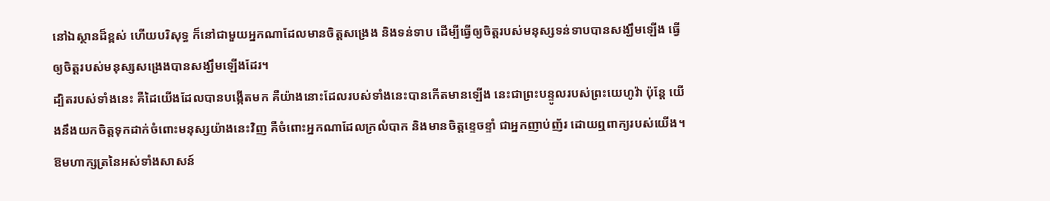នៅឯស្ថានដ៏ខ្ពស់ ហើយបរិសុទ្ធ ក៏នៅជាមួយអ្នកណាដែលមានចិត្តសង្រេង និងទន់ទាប ដើម្បីធ្វើឲ្យចិត្តរបស់មនុស្សទន់ទាបបានសង្ឃឹមឡើង ធ្វើឲ្យចិត្តរបស់មនុស្សសង្រេងបានសង្ឃឹមឡើងដែរ។
ដ្បិតរបស់ទាំងនេះ គឺដៃយើងដែលបានបង្កើតមក គឺយ៉ាងនោះដែលរបស់ទាំងនេះបានកើតមានឡើង នេះជាព្រះបន្ទូលរបស់ព្រះយេហូវ៉ា ប៉ុន្តែ យើងនឹងយកចិត្តទុកដាក់ចំពោះមនុស្សយ៉ាងនេះវិញ គឺចំពោះអ្នកណាដែលក្រលំបាក និងមានចិត្តខ្ទេចខ្ទាំ ជាអ្នកញាប់ញ័រ ដោយឮពាក្យរបស់យើង។
ឱមហាក្សត្រនៃអស់ទាំងសាសន៍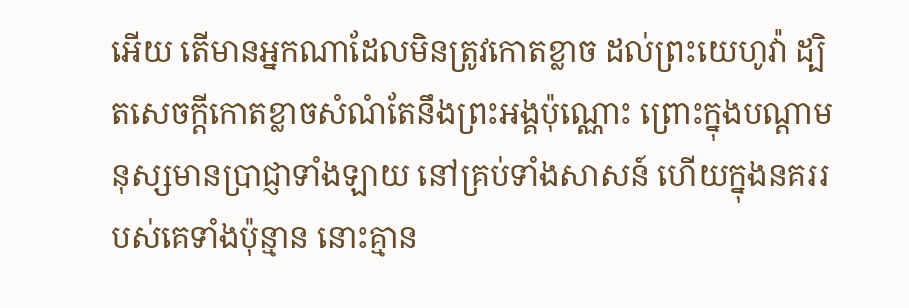អើយ តើមានអ្នកណាដែលមិនត្រូវកោតខ្លាច ដល់ព្រះយេហូវ៉ា ដ្បិតសេចក្ដីកោតខ្លាចសំណំតែនឹងព្រះអង្គប៉ុណ្ណោះ ព្រោះក្នុងបណ្ដាមនុស្សមានប្រាជ្ញាទាំងឡាយ នៅគ្រប់ទាំងសាសន៍ ហើយក្នុងនគររបស់គេទាំងប៉ុន្មាន នោះគ្មាន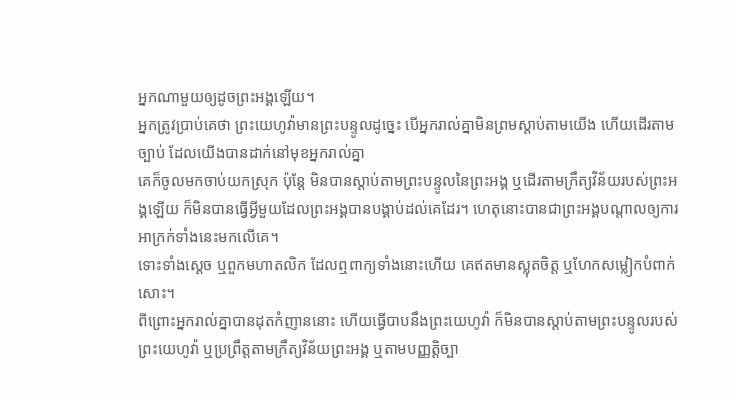អ្នកណាមួយឲ្យដូចព្រះអង្គឡើយ។
អ្នកត្រូវប្រាប់គេថា ព្រះយេហូវ៉ាមានព្រះបន្ទូលដូច្នេះ បើអ្នករាល់គ្នាមិនព្រមស្តាប់តាមយើង ហើយដើរតាមច្បាប់ ដែលយើងបានដាក់នៅមុខអ្នករាល់គ្នា
គេក៏ចូលមកចាប់យកស្រុក ប៉ុន្តែ មិនបានស្តាប់តាមព្រះបន្ទូលនៃព្រះអង្គ ឬដើរតាមក្រឹត្យវិន័យរបស់ព្រះអង្គឡើយ ក៏មិនបានធ្វើអ្វីមួយដែលព្រះអង្គបានបង្គាប់ដល់គេដែរ។ ហេតុនោះបានជាព្រះអង្គបណ្ដាលឲ្យការអាក្រក់ទាំងនេះមកលើគេ។
ទោះទាំងស្ដេច ឬពួកមហាតលិក ដែលឮពាក្យទាំងនោះហើយ គេឥតមានស្លុតចិត្ត ឬហែកសម្លៀកបំពាក់សោះ។
ពីព្រោះអ្នករាល់គ្នាបានដុតកំញាននោះ ហើយធ្វើបាបនឹងព្រះយេហូវ៉ា ក៏មិនបានស្តាប់តាមព្រះបន្ទូលរបស់ព្រះយេហូវ៉ា ឬប្រព្រឹត្តតាមក្រឹត្យវិន័យព្រះអង្គ ឬតាមបញ្ញត្តិច្បា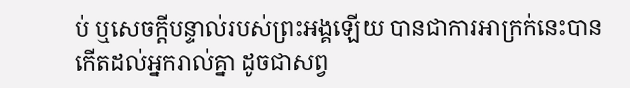ប់ ឬសេចក្ដីបន្ទាល់របស់ព្រះអង្គឡើយ បានជាការអាក្រក់នេះបានកើតដល់អ្នករាល់គ្នា ដូចជាសព្វ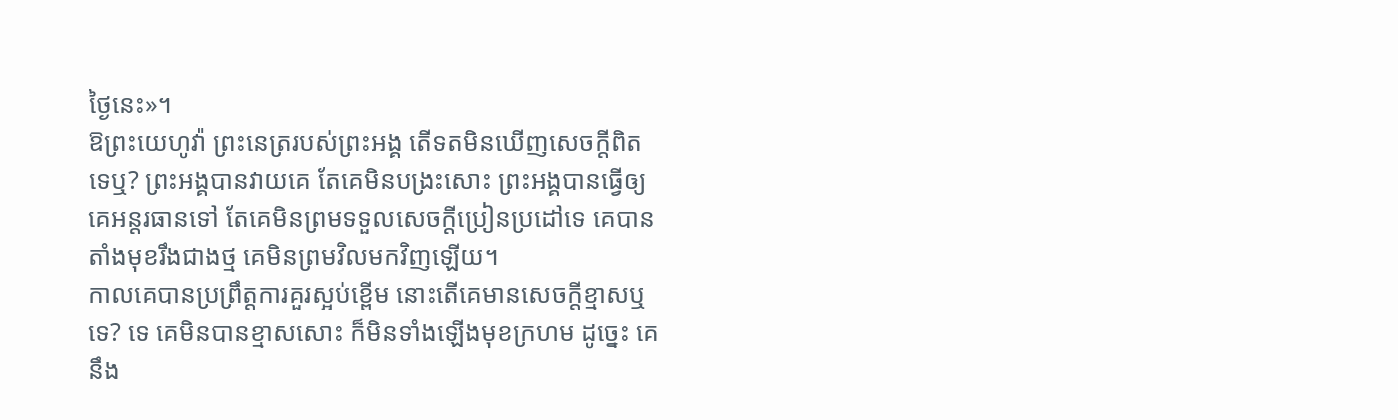ថ្ងៃនេះ»។
ឱព្រះយេហូវ៉ា ព្រះនេត្ររបស់ព្រះអង្គ តើទតមិនឃើញសេចក្ដីពិតទេឬ? ព្រះអង្គបានវាយគេ តែគេមិនបង្រះសោះ ព្រះអង្គបានធ្វើឲ្យគេអន្តរធានទៅ តែគេមិនព្រមទទួលសេចក្ដីប្រៀនប្រដៅទេ គេបានតាំងមុខរឹងជាងថ្ម គេមិនព្រមវិលមកវិញឡើយ។
កាលគេបានប្រព្រឹត្តការគួរស្អប់ខ្ពើម នោះតើគេមានសេចក្ដីខ្មាសឬទេ? ទេ គេមិនបានខ្មាសសោះ ក៏មិនទាំងឡើងមុខក្រហម ដូច្នេះ គេនឹង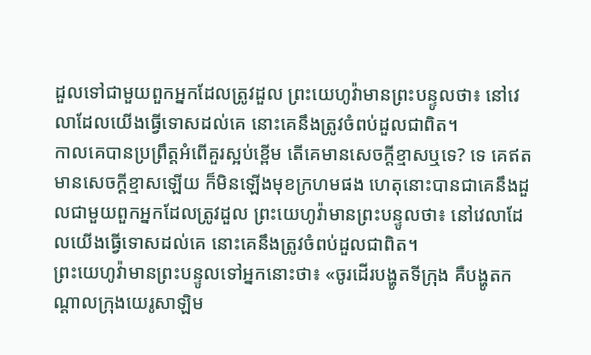ដួលទៅជាមួយពួកអ្នកដែលត្រូវដួល ព្រះយេហូវ៉ាមានព្រះបន្ទូលថា៖ នៅវេលាដែលយើងធ្វើទោសដល់គេ នោះគេនឹងត្រូវចំពប់ដួលជាពិត។
កាលគេបានប្រព្រឹត្តអំពើគួរស្អប់ខ្ពើម តើគេមានសេចក្ដីខ្មាសឬទេ? ទេ គេឥតមានសេចក្ដីខ្មាសឡើយ ក៏មិនឡើងមុខក្រហមផង ហេតុនោះបានជាគេនឹងដួលជាមួយពួកអ្នកដែលត្រូវដួល ព្រះយេហូវ៉ាមានព្រះបន្ទូលថា៖ នៅវេលាដែលយើងធ្វើទោសដល់គេ នោះគេនឹងត្រូវចំពប់ដួលជាពិត។
ព្រះយេហូវ៉ាមានព្រះបន្ទូលទៅអ្នកនោះថា៖ «ចូរដើរបង្ហូតទីក្រុង គឺបង្ហូតកណ្ដាលក្រុងយេរូសាឡិម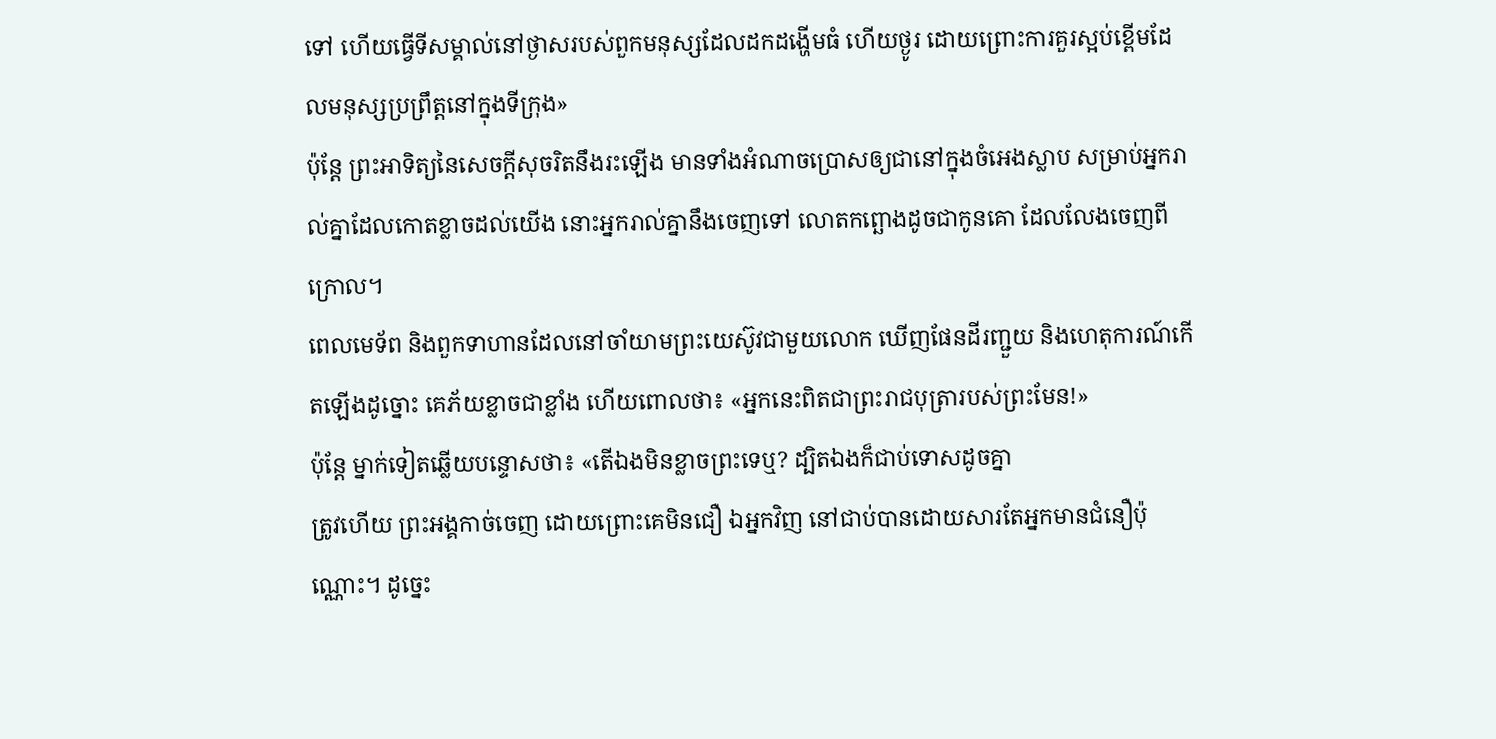ទៅ ហើយធ្វើទីសម្គាល់នៅថ្ងាសរបស់ពួកមនុស្សដែលដកដង្ហើមធំ ហើយថ្ងូរ ដោយព្រោះការគួរស្អប់ខ្ពើមដែលមនុស្សប្រព្រឹត្តនៅក្នុងទីក្រុង»
ប៉ុន្តែ ព្រះអាទិត្យនៃសេចក្ដីសុចរិតនឹងរះឡើង មានទាំងអំណាចប្រោសឲ្យជានៅក្នុងចំអេងស្លាប សម្រាប់អ្នករាល់គ្នាដែលកោតខ្លាចដល់យើង នោះអ្នករាល់គ្នានឹងចេញទៅ លោតកព្ឆោងដូចជាកូនគោ ដែលលែងចេញពីក្រោល។
ពេលមេទ័ព និងពួកទាហានដែលនៅចាំយាមព្រះយេស៊ូវជាមួយលោក ឃើញផែនដីរញ្ជួយ និងហេតុការណ៍កើតឡើងដូច្នោះ គេភ័យខ្លាចជាខ្លាំង ហើយពោលថា៖ «អ្នកនេះពិតជាព្រះរាជបុត្រារបស់ព្រះមែន!»
ប៉ុន្តែ ម្នាក់ទៀតឆ្លើយបន្ទោសថា៖ «តើឯងមិនខ្លាចព្រះទេឬ? ដ្បិតឯងក៏ជាប់ទោសដូចគ្នា
ត្រូវហើយ ព្រះអង្គកាច់ចេញ ដោយព្រោះគេមិនជឿ ឯអ្នកវិញ នៅជាប់បានដោយសារតែអ្នកមានជំនឿប៉ុណ្ណោះ។ ដូច្នេះ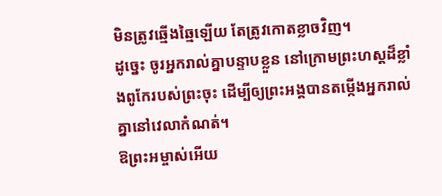មិនត្រូវឆ្មើងឆ្មៃឡើយ តែត្រូវកោតខ្លាចវិញ។
ដូច្នេះ ចូរអ្នករាល់គ្នាបន្ទាបខ្លួន នៅក្រោមព្រះហស្តដ៏ខ្លាំងពូកែរបស់ព្រះចុះ ដើម្បីឲ្យព្រះអង្គបានតម្កើងអ្នករាល់គ្នានៅវេលាកំណត់។
ឱព្រះអម្ចាស់អើយ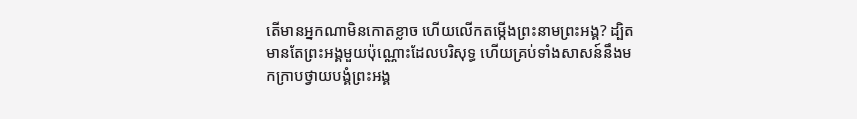តើមានអ្នកណាមិនកោតខ្លាច ហើយលើកតម្កើងព្រះនាមព្រះអង្គ? ដ្បិតមានតែព្រះអង្គមួយប៉ុណ្ណោះដែលបរិសុទ្ធ ហើយគ្រប់ទាំងសាសន៍នឹងមកក្រាបថ្វាយបង្គំព្រះអង្គ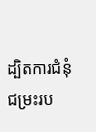ដ្បិតការជំនុំជម្រះរប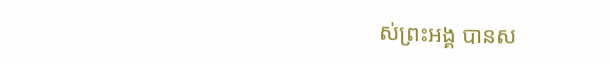ស់ព្រះអង្គ បានស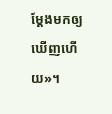ម្តែងមកឲ្យឃើញហើយ»។